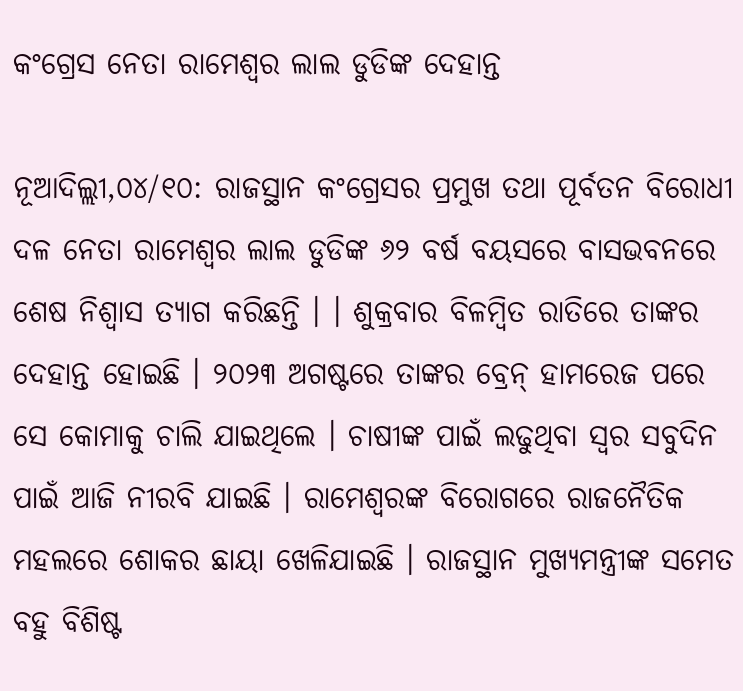କଂଗ୍ରେସ ନେତା ରାମେଶ୍ୱର ଲାଲ ଡୁଡିଙ୍କ ଦେହାନ୍ତ

ନୂଆଦିଲ୍ଲୀ,୦୪/୧୦: ରାଜସ୍ଥାନ କଂଗ୍ରେସର ପ୍ରମୁଖ ତଥା ପୂର୍ବତନ ବିରୋଧୀ ଦଳ ନେତା ରାମେଶ୍ୱର ଲାଲ ଡୁଡିଙ୍କ ୬୨ ବର୍ଷ ବୟସରେ ବାସଭବନରେ ଶେଷ ନିଶ୍ୱାସ ତ୍ୟାଗ କରିଛନ୍ତି । । ଶୁକ୍ରବାର ବିଳମ୍ବିତ ରାତିରେ ତାଙ୍କର ଦେହାନ୍ତ ହୋଇଛି । ୨୦୨୩ ଅଗଷ୍ଟରେ ତାଙ୍କର ବ୍ରେନ୍‌ ହାମରେଜ ପରେ ସେ କୋମାକୁ ଚାଲି ଯାଇଥିଲେ । ଚାଷୀଙ୍କ ପାଇଁ ଲଢୁଥିବା ସ୍ୱର ସବୁଦିନ ପାଇଁ ଆଜି ନୀରବି ଯାଇଛି । ରାମେଶ୍ୱରଙ୍କ ବିରୋଗରେ ରାଜନୈତିକ ମହଲରେ ଶୋକର ଛାୟା ଖେଳିଯାଇଛି । ରାଜସ୍ଥାନ ମୁଖ୍ୟମନ୍ତ୍ରୀଙ୍କ ସମେତ ବହୁ ବିଶିଷ୍ଟ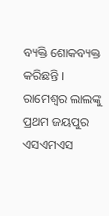ବ୍ୟକ୍ତି ଶୋକବ୍ୟକ୍ତ କରିଛନ୍ତି । ରାମେଶ୍ୱର ଲାଲଙ୍କୁ ପ୍ରଥମ ଜୟପୁର ଏସଏମଏସ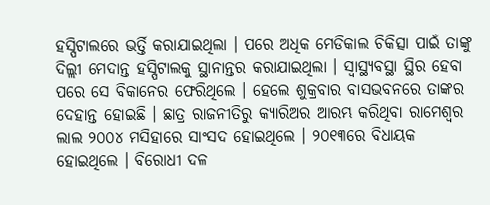ହସ୍ପିଟାଲରେ ଭର୍ତ୍ତି କରାଯାଇଥିଲା । ପରେ ଅଧିକ ମେଡିକାଲ ଚିକିତ୍ସା ପାଇଁ ତାଙ୍କୁ ଦିଲ୍ଲୀ ମେଦାନ୍ତ ହସ୍ପିଟାଲକୁ ସ୍ଥାନାନ୍ତର କରାଯାଇଥିଲା । ସ୍ୱାସ୍ଥ୍ୟବସ୍ଥା ସ୍ଥିର ହେବା ପରେ ସେ ବିକାନେର ଫେରିଥିଲେ । ହେଲେ ଶୁକ୍ରବାର ବାସଭବନରେ ତାଙ୍କର ଦେହାନ୍ତ ହୋଇଛି । ଛାତ୍ର ରାଜନୀତିରୁ କ୍ୟାରିଅର ଆରମ୍ଭ କରିଥିବା ରାମେଶ୍ୱର ଲାଲ ୨୦୦୪ ମସିହାରେ ସାଂସଦ ହୋଇଥିଲେ । ୨୦୧୩ରେ ବିଧାୟକ ହୋଇଥିଲେ । ବିରୋଧୀ ଦଳ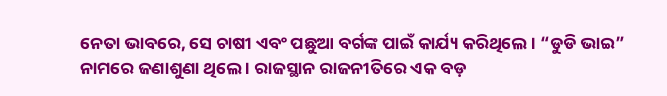ନେତା ଭାବରେ, ସେ ଚାଷୀ ଏବଂ ପଛୁଆ ବର୍ଗଙ୍କ ପାଇଁ କାର୍ଯ୍ୟ କରିଥିଲେ । “ଡୁଡି ଭାଇ” ନାମରେ ଜଣାଶୁଣା ଥିଲେ । ରାଜସ୍ଥାନ ରାଜନୀତିରେ ଏକ ବଡ଼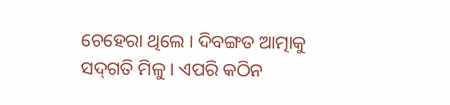ଚେହେରା ଥିଲେ । ଦିବଙ୍ଗତ ଆତ୍ମାକୁ ସଦ୍‌ଗତି ମିଳୁ । ଏପରି କଠିନ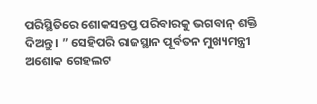ପରିସ୍ଥିତିରେ ଶୋକସନ୍ତପ୍ତ ପରିବାରକୁ ଭଗବାନ୍ ଶକ୍ତି ଦିଅନ୍ତୁ । ” ସେହିପରି ରାଜସ୍ଥାନ ପୂର୍ବତନ ମୁଖ୍ୟମନ୍ତ୍ରୀ ଅଶୋକ ଗେହଲଟ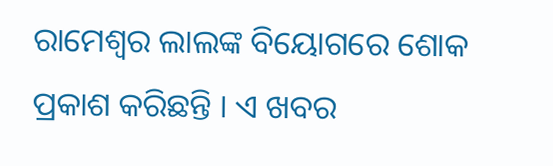ରାମେଶ୍ୱର ଲାଲଙ୍କ ବିୟୋଗରେ ଶୋକ ପ୍ରକାଶ କରିଛନ୍ତି । ଏ ଖବର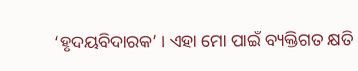‘ହୃଦୟବିଦାରକ’ । ଏହା ମୋ ପାଇଁ ବ୍ୟକ୍ତିଗତ କ୍ଷତି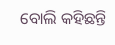ବୋଲି କହିଛନ୍ତି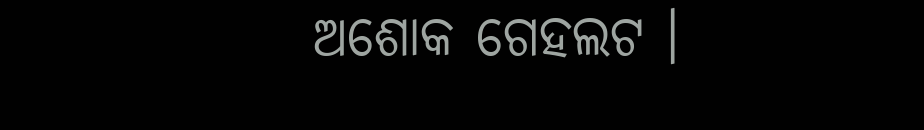ଅଶୋକ ଗେହଲଟ ।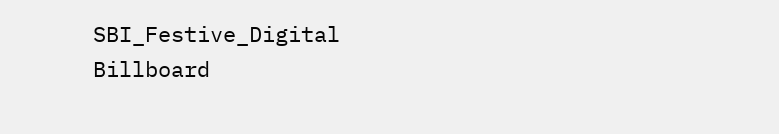SBI_Festive_Digital Billboard